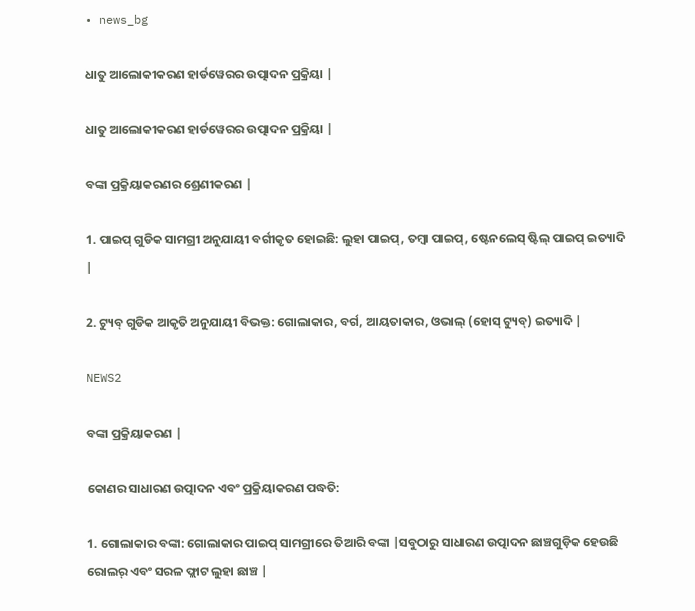• news_bg

ଧାତୁ ଆଲୋକୀକରଣ ହାର୍ଡୱେରର ଉତ୍ପାଦନ ପ୍ରକ୍ରିୟା |

ଧାତୁ ଆଲୋକୀକରଣ ହାର୍ଡୱେରର ଉତ୍ପାଦନ ପ୍ରକ୍ରିୟା |

ବଙ୍କା ପ୍ରକ୍ରିୟାକରଣର ଶ୍ରେଣୀକରଣ |

1. ପାଇପ୍ ଗୁଡିକ ସାମଗ୍ରୀ ଅନୁଯାୟୀ ବର୍ଗୀକୃତ ହୋଇଛି: ଲୁହା ପାଇପ୍, ତମ୍ବା ପାଇପ୍, ଷ୍ଟେନଲେସ୍ ଷ୍ଟିଲ୍ ପାଇପ୍ ଇତ୍ୟାଦି |

2. ଟ୍ୟୁବ୍ ଗୁଡିକ ଆକୃତି ଅନୁଯାୟୀ ବିଭକ୍ତ: ଗୋଲାକାର, ବର୍ଗ, ଆୟତାକାର, ଓଭାଲ୍ (ହୋସ୍ ଟ୍ୟୁବ୍) ଇତ୍ୟାଦି |

NEWS2

ବଙ୍କା ପ୍ରକ୍ରିୟାକରଣ |

କୋଣର ସାଧାରଣ ଉତ୍ପାଦନ ଏବଂ ପ୍ରକ୍ରିୟାକରଣ ପଦ୍ଧତି:

1. ଗୋଲାକାର ବଙ୍କା: ଗୋଲାକାର ପାଇପ୍ ସାମଗ୍ରୀରେ ତିଆରି ବଙ୍କା |ସବୁଠାରୁ ସାଧାରଣ ଉତ୍ପାଦନ ଛାଞ୍ଚଗୁଡ଼ିକ ହେଉଛି ରୋଲର୍ ଏବଂ ସରଳ ଫ୍ଲାଟ ଲୁହା ଛାଞ୍ଚ |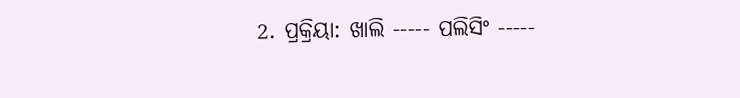2. ପ୍ରକ୍ରିୟା: ଖାଲି ----- ପଲିସିଂ -----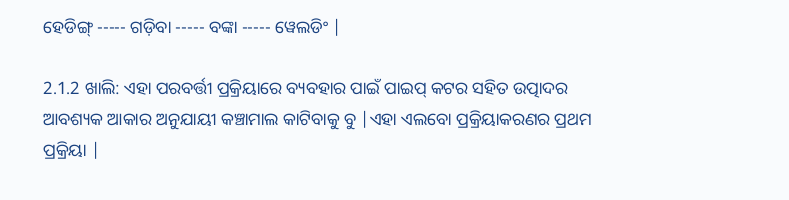ହେଡିଙ୍ଗ୍ ----- ଗଡ଼ିବା ----- ବଙ୍କା ----- ୱେଲଡିଂ |

2.1.2 ଖାଲି: ଏହା ପରବର୍ତ୍ତୀ ପ୍ରକ୍ରିୟାରେ ବ୍ୟବହାର ପାଇଁ ପାଇପ୍ କଟର ସହିତ ଉତ୍ପାଦର ଆବଶ୍ୟକ ଆକାର ଅନୁଯାୟୀ କଞ୍ଚାମାଲ କାଟିବାକୁ ବୁ |ଏହା ଏଲବୋ ପ୍ରକ୍ରିୟାକରଣର ପ୍ରଥମ ପ୍ରକ୍ରିୟା |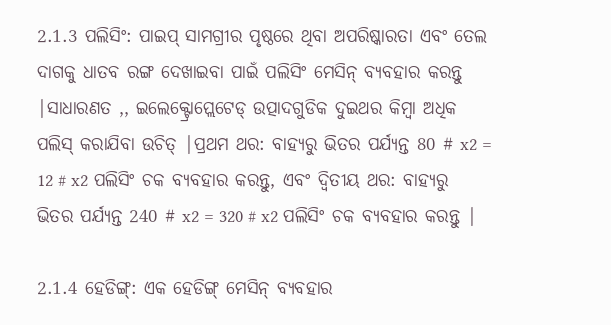2.1.3 ପଲିସିଂ: ପାଇପ୍ ସାମଗ୍ରୀର ପୃଷ୍ଠରେ ଥିବା ଅପରିଷ୍କାରତା ଏବଂ ତେଲ ଦାଗକୁ ଧାତବ ରଙ୍ଗ ଦେଖାଇବା ପାଇଁ ପଲିସିଂ ମେସିନ୍ ବ୍ୟବହାର କରନ୍ତୁ |ସାଧାରଣତ ,, ଇଲେକ୍ଟ୍ରୋପ୍ଲେଟେଡ୍ ଉତ୍ପାଦଗୁଡିକ ଦୁଇଥର କିମ୍ବା ଅଧିକ ପଲିସ୍ କରାଯିବା ଉଚିତ୍ |ପ୍ରଥମ ଥର: ବାହ୍ୟରୁ ଭିତର ପର୍ଯ୍ୟନ୍ତ 80 # x2 = 12 # x2 ପଲିସିଂ ଚକ ବ୍ୟବହାର କରନ୍ତୁ, ଏବଂ ଦ୍ୱିତୀୟ ଥର: ବାହ୍ୟରୁ ଭିତର ପର୍ଯ୍ୟନ୍ତ 240 # x2 = 320 # x2 ପଲିସିଂ ଚକ ବ୍ୟବହାର କରନ୍ତୁ |

2.1.4 ହେଡିଙ୍ଗ୍: ଏକ ହେଡିଙ୍ଗ୍ ମେସିନ୍ ବ୍ୟବହାର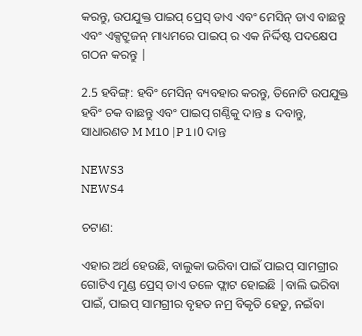କରନ୍ତୁ, ଉପଯୁକ୍ତ ପାଇପ୍ ପ୍ରେସ୍ ଡାଏ ଏବଂ ମେସିନ୍ ଡାଏ ବାଛନ୍ତୁ ଏବଂ ଏକ୍ସଟ୍ରୁଜନ୍ ମାଧ୍ୟମରେ ପାଇପ୍ ର ଏକ ନିର୍ଦ୍ଦିଷ୍ଟ ପଦକ୍ଷେପ ଗଠନ କରନ୍ତୁ |

2.5 ହବିଙ୍ଗ୍: ହବିଂ ମେସିନ୍ ବ୍ୟବହାର କରନ୍ତୁ, ତିନୋଟି ଉପଯୁକ୍ତ ହବିଂ ଚକ ବାଛନ୍ତୁ ଏବଂ ପାଇପ୍ ଗଣ୍ଠିକୁ ଦାନ୍ତ s ଦବାନ୍ତୁ, ସାଧାରଣତ M M10 |P1।0 ଦାନ୍ତ

NEWS3
NEWS4

ଚଟାଣ:

ଏହାର ଅର୍ଥ ହେଉଛି, ବାଲୁକା ଭରିବା ପାଇଁ ପାଇପ୍ ସାମଗ୍ରୀର ଗୋଟିଏ ମୁଣ୍ଡ ପ୍ରେସ୍ ଡାଏ ତଳେ ଫ୍ଲାଟ ହୋଇଛି |ବାଲି ଭରିବା ପାଇଁ, ପାଇପ୍ ସାମଗ୍ରୀର ବୃହତ ନମ୍ର ବିକୃତି ହେତୁ, ନଇଁବା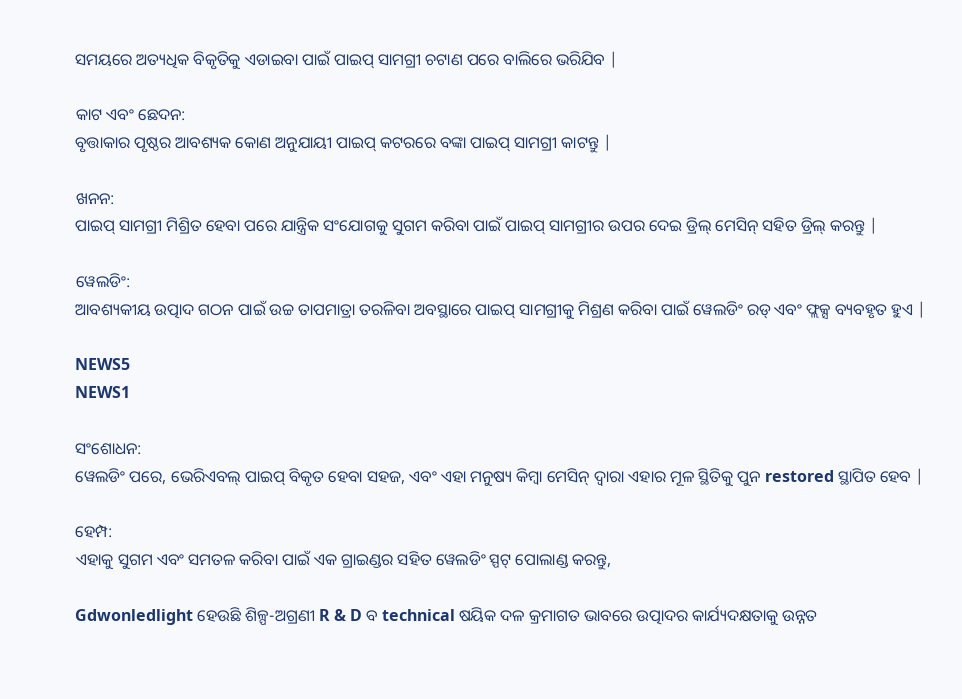ସମୟରେ ଅତ୍ୟଧିକ ବିକୃତିକୁ ଏଡାଇବା ପାଇଁ ପାଇପ୍ ସାମଗ୍ରୀ ଚଟାଣ ପରେ ବାଲିରେ ଭରିଯିବ |

କାଟ ଏବଂ ଛେଦନ:
ବୃତ୍ତାକାର ପୃଷ୍ଠର ଆବଶ୍ୟକ କୋଣ ଅନୁଯାୟୀ ପାଇପ୍ କଟରରେ ବଙ୍କା ପାଇପ୍ ସାମଗ୍ରୀ କାଟନ୍ତୁ |

ଖନନ:
ପାଇପ୍ ସାମଗ୍ରୀ ମିଶ୍ରିତ ହେବା ପରେ ଯାନ୍ତ୍ରିକ ସଂଯୋଗକୁ ସୁଗମ କରିବା ପାଇଁ ପାଇପ୍ ସାମଗ୍ରୀର ଉପର ଦେଇ ଡ୍ରିଲ୍ ମେସିନ୍ ସହିତ ଡ୍ରିଲ୍ କରନ୍ତୁ |

ୱେଲଡିଂ:
ଆବଶ୍ୟକୀୟ ଉତ୍ପାଦ ଗଠନ ପାଇଁ ଉଚ୍ଚ ତାପମାତ୍ରା ତରଳିବା ଅବସ୍ଥାରେ ପାଇପ୍ ସାମଗ୍ରୀକୁ ମିଶ୍ରଣ କରିବା ପାଇଁ ୱେଲଡିଂ ରଡ୍ ଏବଂ ଫ୍ଲକ୍ସ ବ୍ୟବହୃତ ହୁଏ |

NEWS5
NEWS1

ସଂଶୋଧନ:
ୱେଲଡିଂ ପରେ, ଭେରିଏବଲ୍ ପାଇପ୍ ବିକୃତ ହେବା ସହଜ, ଏବଂ ଏହା ମନୁଷ୍ୟ କିମ୍ବା ମେସିନ୍ ଦ୍ୱାରା ଏହାର ମୂଳ ସ୍ଥିତିକୁ ପୁନ restored ସ୍ଥାପିତ ହେବ |

ହେମ୍ପ:
ଏହାକୁ ସୁଗମ ଏବଂ ସମତଳ କରିବା ପାଇଁ ଏକ ଗ୍ରାଇଣ୍ଡର ସହିତ ୱେଲଡିଂ ସ୍ପଟ୍ ପୋଲାଣ୍ଡ କରନ୍ତୁ,

Gdwonledlight ହେଉଛି ଶିଳ୍ପ-ଅଗ୍ରଣୀ R & D ବ technical ଷୟିକ ଦଳ କ୍ରମାଗତ ଭାବରେ ଉତ୍ପାଦର କାର୍ଯ୍ୟଦକ୍ଷତାକୁ ଉନ୍ନତ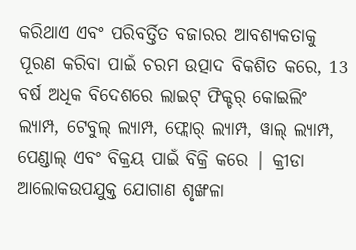କରିଥାଏ ଏବଂ ପରିବର୍ତ୍ତିତ ବଜାରର ଆବଶ୍ୟକତାକୁ ପୂରଣ କରିବା ପାଇଁ ଚରମ ଉତ୍ପାଦ ବିକଶିତ କରେ, 13 ବର୍ଷ ଅଧିକ ବିଦେଶରେ ଲାଇଟ୍ ଫିକ୍ଚର୍ କୋଇଲିଂ ଲ୍ୟାମ୍ପ, ଟେବୁଲ୍ ଲ୍ୟାମ୍ପ, ଫ୍ଲୋର୍ ଲ୍ୟାମ୍ପ, ୱାଲ୍ ଲ୍ୟାମ୍ପ, ପେଣ୍ଡାଲ୍ ଏବଂ ବିକ୍ରୟ ପାଇଁ ବିକ୍ରି କରେ | କ୍ରୀଡା ଆଲୋକଉପଯୁକ୍ତ ଯୋଗାଣ ଶୃଙ୍ଖଳା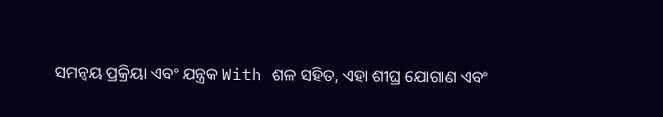ସମନ୍ୱୟ ପ୍ରକ୍ରିୟା ଏବଂ ଯନ୍ତ୍ରକ With ଶଳ ସହିତ, ଏହା ଶୀଘ୍ର ଯୋଗାଣ ଏବଂ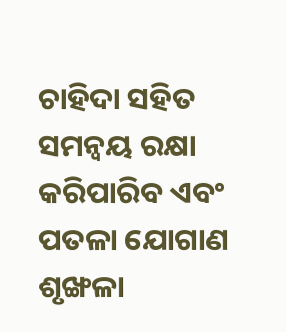ଚାହିଦା ସହିତ ସମନ୍ୱୟ ରକ୍ଷା କରିପାରିବ ଏବଂ ପତଳା ଯୋଗାଣ ଶୃଙ୍ଖଳା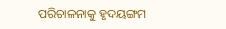ପରିଚାଳନାକୁ ହୃଦୟଙ୍ଗମ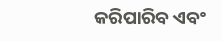କରିପାରିବ ଏବଂ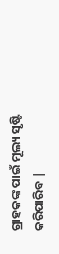ଗ୍ରାହକଙ୍କ ପାଇଁ ମୂଲ୍ୟ ସୃଷ୍ଟି କରିପାରିବ |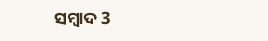ସମ୍ବାଦ 3